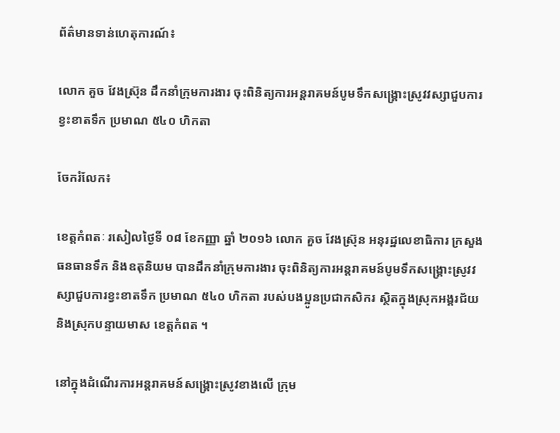ព័ត៌មានទាន់ហេតុការណ៍៖

លោក គួច វែងស្រ៊ុន ដឹកនាំក្រុមការងារ ចុះពិនិត្យការអន្តរាគមន៍បូមទឹកសង្គ្រោះស្រូវវស្សាជួបការខ្វះខាតទឹក ប្រមាណ ៥៤០ ហិកតា

ចែករំលែក៖

ខេត្តកំពតៈ រសៀលថ្ងៃទី ០៨ ខែកញ្ញា ឆ្នាំ ២០១៦ លោក គួច វែងស្រ៊ុន អនុរដ្ឋលេខាធិការ ក្រសួងធនធានទឹក និងឧតុនិយម បានដឹកនាំក្រុមការងារ ចុះពិនិត្យការអន្តរាគមន៍បូមទឹកសង្គ្រោះស្រូវវស្សាជួបការខ្វះខាតទឹក ប្រមាណ ៥៤០ ហិកតា របស់បងប្អូនប្រជាកសិករ ស្ថិតក្នុងស្រុកអង្គរជ័យ និងស្រុកបន្ទាយមាស ខេត្តកំពត ។

នៅក្នុងដំណើរការអន្តរាគមន៍សង្គ្រោះស្រូវខាងលើ ក្រុម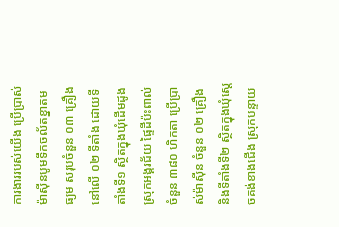ការងាររបស់យើង ប្រើប្រាស់ម៉ាស៊ីនបូមទឹកចល័តខ្នាតមធ្យម សរុបចំនួន ០៣ គ្រឿង នៅលើ ០២ ទីតាំង ដោយទីតាំងទី១ ស្ថិតក្នុងឃុំដើមដូង ស្រុកអង្គរជ័យ ផ្ទៃដីប៉ះពាល់ ចំនួន ៣៨០ ហិកតា ប្រើប្រាស់ម៉ាស៊ីន ចំនួន ០២ គ្រឿង និងទីតាំងទី២ ស្ថិតក្នុងឃុំស្តេចគង់ខាងជើង ស្រុកបន្ទាយ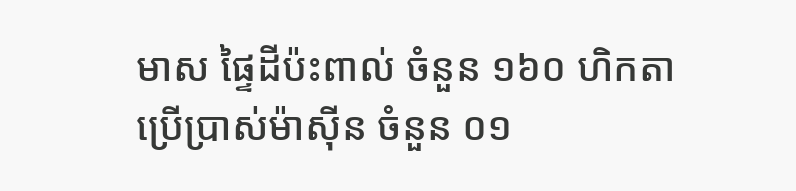មាស ផ្ទៃដីប៉ះពាល់ ចំនួន ១៦០ ហិកតា ប្រើប្រាស់ម៉ាស៊ីន ចំនួន ០១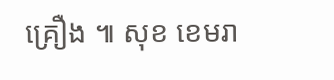គ្រឿង ៕ សុខ ខេមរា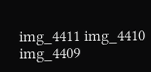img_4411 img_4410 img_4409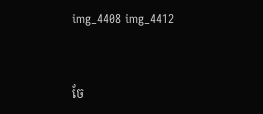img_4408 img_4412


ចែ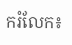ករំលែក៖